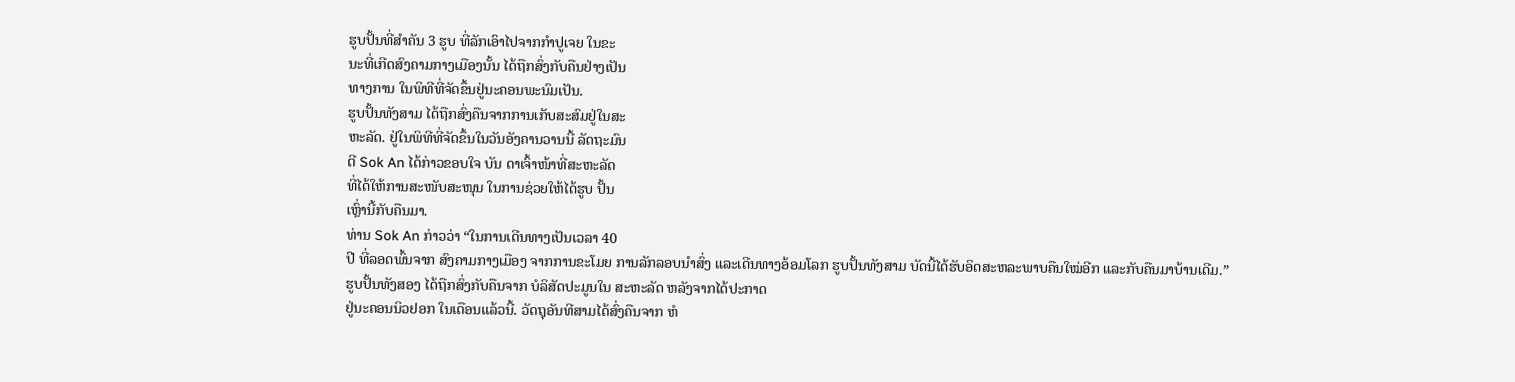ຮູບປັ້ນທີ່ສຳຄັນ 3 ຮູບ ທີ່ລັກເອົາໄປຈາກກຳປູເຈຍ ໃນຂະ
ນະທີ່ເກີດສົງຄາມກາງເມືອງນັ້ນ ໄດ້ຖືກສົ່ງກັບຄືນຢ່າງເປັນ
ທາງການ ໃນພິທີທີ່ຈັດຂຶ້ນຢູ່ນະຄອນພະນົມເປັນ.
ຮູບປັ້ນທັງສາມ ໄດ້ຖືກສົ່ງຄືນຈາກການເກັບສະສົມຢູ່ໃນສະ
ຫະລັດ. ຢູ່ໃນພິທີທີ່ຈັດຂຶ້ນໃນວັນອັງຄານວານນີ້ ລັດຖະມົນ
ຕີ Sok An ໄດ້ກ່າວຂອບໃຈ ບັນ ດາເຈົ້າໜ້າທີ່ສະຫະລັດ
ທີ່ໄດ້ໃຫ້ການສະໜັບສະໜຸນ ໃນການຊ່ວຍໃຫ້ໄດ້ຮູບ ປັ້ນ
ເຫຼົ່ານີ້ກັບຄືນມາ.
ທ່ານ Sok An ກ່າວວ່າ “ໃນການເດີນທາງເປັນເວລາ 40
ປີ ທີ່ລອດພົ້ນຈາກ ສົງຄາມກາງເມືອງ ຈາກການຂະໂມຍ ການລັກລອບນຳສົ່ງ ແລະເດີນທາງອ້ອມໂລກ ຮູບປັ້ນທັງສາມ ບັດນີ້ໄດ້ຮັບອິດສະຫລະພາບຄືນໃໝ່ອີກ ແລະກັບຄືນມາບ້ານເດີມ.”
ຮູບປັ້ນທັງສອງ ໄດ້ຖືກສົ່ງກັບຄືນຈາກ ບໍລິສັດປະມູນໃນ ສະຫະລັດ ຫລັງຈາກໄດ້ປະກາດ
ຢູ່ນະຄອນນິວຢອກ ໃນເດືອນແລ້ວນີ້. ວັດຖຸອັນທີສາມໄດ້ສົ່ງຄືນຈາກ ຫໍ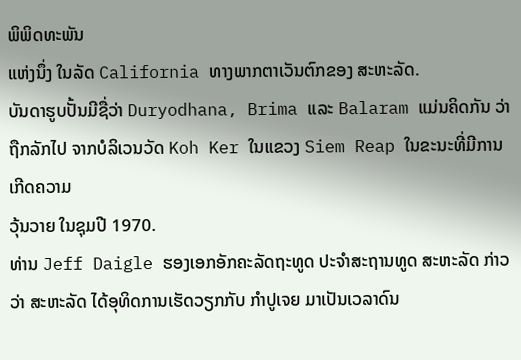ພິພິດທະພັນ
ແຫ່ງນຶ່ງ ໃນລັດ California ທາງພາກຕາເວັນຕົກຂອງ ສະຫະລັດ.
ບັນດາຮູບປັ້ນມີຊື່ວ່າ Duryodhana, Brima ແລະ Balaram ແມ່ນຄິດກັນ ວ່າຖືກລັກໄປ ຈາກບໍລິເວນວັດ Koh Ker ໃນແຂວງ Siem Reap ໃນຂະນະທີ່ມີການເກີດຄວາມ
ວຸ້ນວາຍ ໃນຊຸມປີ 1970.
ທ່ານ Jeff Daigle ຮອງເອກອັກຄະລັດຖະທູດ ປະຈຳສະຖານທູດ ສະຫະລັດ ກ່າວວ່າ ສະຫະລັດ ໄດ້ອຸທິດການເຮັດວຽກກັບ ກຳປູເຈຍ ມາເປັນເວລາດົນ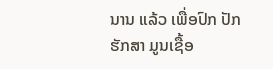ນານ ແລ້ວ ເພື່ອປົກ ປັກຮັກສາ ມູນເຊື້ອ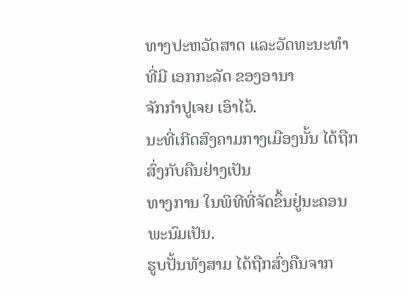ທາງປະຫວັດສາດ ແລະວັດທະນະທຳ ທີ່ມີ ເອກກະລັດ ຂອງອານາ
ຈັກກຳປູເຈຍ ເອົາໄວ້.
ນະທີ່ເກີດສົງຄາມກາງເມືອງນັ້ນ ໄດ້ຖືກສົ່ງກັບຄືນຢ່າງເປັນ
ທາງການ ໃນພິທີທີ່ຈັດຂຶ້ນຢູ່ນະຄອນພະນົມເປັນ.
ຮູບປັ້ນທັງສາມ ໄດ້ຖືກສົ່ງຄືນຈາກ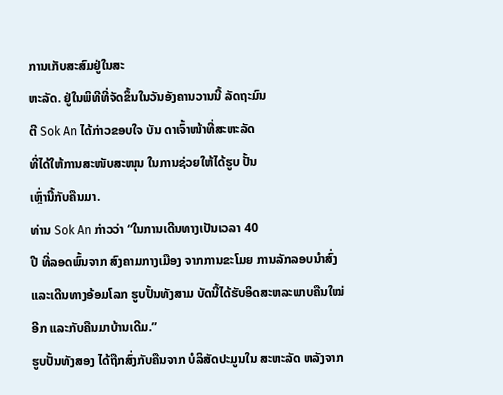ການເກັບສະສົມຢູ່ໃນສະ
ຫະລັດ. ຢູ່ໃນພິທີທີ່ຈັດຂຶ້ນໃນວັນອັງຄານວານນີ້ ລັດຖະມົນ
ຕີ Sok An ໄດ້ກ່າວຂອບໃຈ ບັນ ດາເຈົ້າໜ້າທີ່ສະຫະລັດ
ທີ່ໄດ້ໃຫ້ການສະໜັບສະໜຸນ ໃນການຊ່ວຍໃຫ້ໄດ້ຮູບ ປັ້ນ
ເຫຼົ່ານີ້ກັບຄືນມາ.
ທ່ານ Sok An ກ່າວວ່າ “ໃນການເດີນທາງເປັນເວລາ 40
ປີ ທີ່ລອດພົ້ນຈາກ ສົງຄາມກາງເມືອງ ຈາກການຂະໂມຍ ການລັກລອບນຳສົ່ງ ແລະເດີນທາງອ້ອມໂລກ ຮູບປັ້ນທັງສາມ ບັດນີ້ໄດ້ຮັບອິດສະຫລະພາບຄືນໃໝ່ອີກ ແລະກັບຄືນມາບ້ານເດີມ.”
ຮູບປັ້ນທັງສອງ ໄດ້ຖືກສົ່ງກັບຄືນຈາກ ບໍລິສັດປະມູນໃນ ສະຫະລັດ ຫລັງຈາກ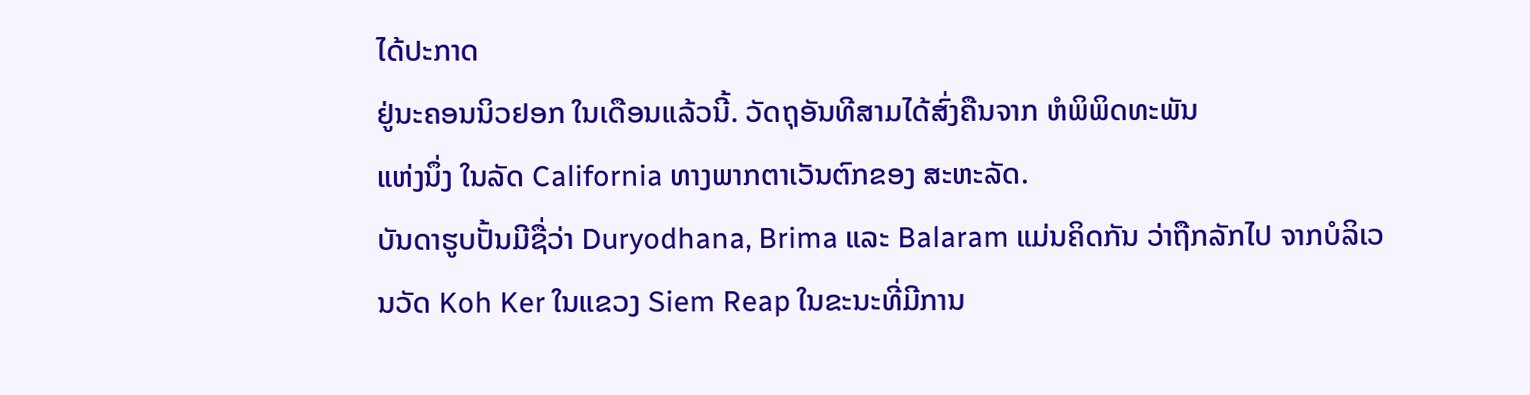ໄດ້ປະກາດ
ຢູ່ນະຄອນນິວຢອກ ໃນເດືອນແລ້ວນີ້. ວັດຖຸອັນທີສາມໄດ້ສົ່ງຄືນຈາກ ຫໍພິພິດທະພັນ
ແຫ່ງນຶ່ງ ໃນລັດ California ທາງພາກຕາເວັນຕົກຂອງ ສະຫະລັດ.
ບັນດາຮູບປັ້ນມີຊື່ວ່າ Duryodhana, Brima ແລະ Balaram ແມ່ນຄິດກັນ ວ່າຖືກລັກໄປ ຈາກບໍລິເວນວັດ Koh Ker ໃນແຂວງ Siem Reap ໃນຂະນະທີ່ມີການ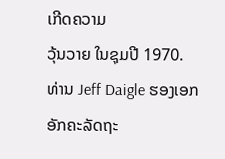ເກີດຄວາມ
ວຸ້ນວາຍ ໃນຊຸມປີ 1970.
ທ່ານ Jeff Daigle ຮອງເອກອັກຄະລັດຖະ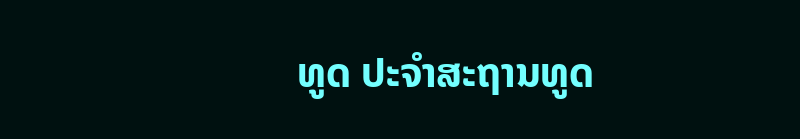ທູດ ປະຈຳສະຖານທູດ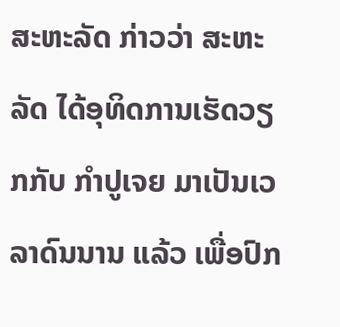ສະຫະລັດ ກ່າວວ່າ ສະຫະລັດ ໄດ້ອຸທິດການເຮັດວຽກກັບ ກຳປູເຈຍ ມາເປັນເວລາດົນນານ ແລ້ວ ເພື່ອປົກ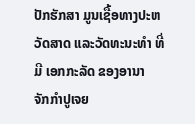ປັກຮັກສາ ມູນເຊື້ອທາງປະຫວັດສາດ ແລະວັດທະນະທຳ ທີ່ມີ ເອກກະລັດ ຂອງອານາ
ຈັກກຳປູເຈຍ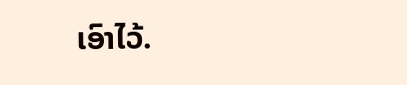ເອົາໄວ້.